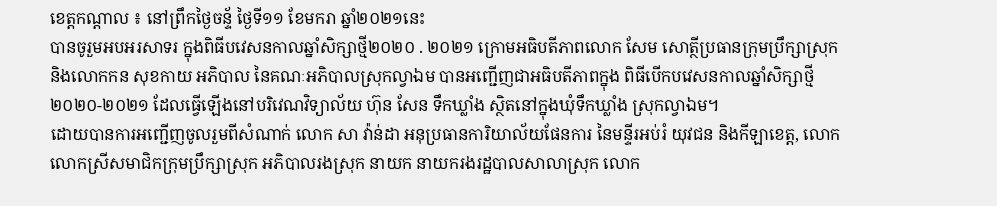ខេត្តកណ្ដាល ៖ នៅព្រឹកថ្ងៃចន្ទ័ ថ្ងៃទី១១ ខែមករា ឆ្នាំ២០២១នេះ
បានចូរួមអបអរសាទរ ក្នុងពិធីបវេសនកាលឆ្នាំសិក្សាថ្មី២០២០ . ២០២១ ក្រោមអធិបតីភាពលោក សែម សោត្ថីប្រធានក្រុមប្រឹក្សាស្រុក និងលោកកន សុខកាយ អភិបាល នៃគណៈអភិបាលស្រុកល្វាឯម បានអញ្ជេីញជាអធិបតីភាពក្នុង ពិធីបេីកបវេសនកាលឆ្នាំសិក្សាថ្មី ២០២០-២០២១ ដែលធ្វេីឡេីងនៅបរិវេណវិទ្យាល័យ ហ៊ុន សែន ទឹកឃ្លាំង ស្ថិតនៅក្នុងឃុំទឹកឃ្លាំង ស្រុកល្វាឯម។
ដោយបានការអញ្ជេីញចូលរួមពីសំណាក់ លោក សា វ៉ាន់ដា អនុប្រធានការិយាល័យផែនការ នៃមន្ទីរអប់រំ យុវជន និងកីឡាខេត្ត, លោក លោកស្រីសមាជិកក្រុមប្រឹក្សាស្រុក អភិបាលរងស្រុក នាយក នាយករងរដ្ឋបាលសាលាស្រុក លោក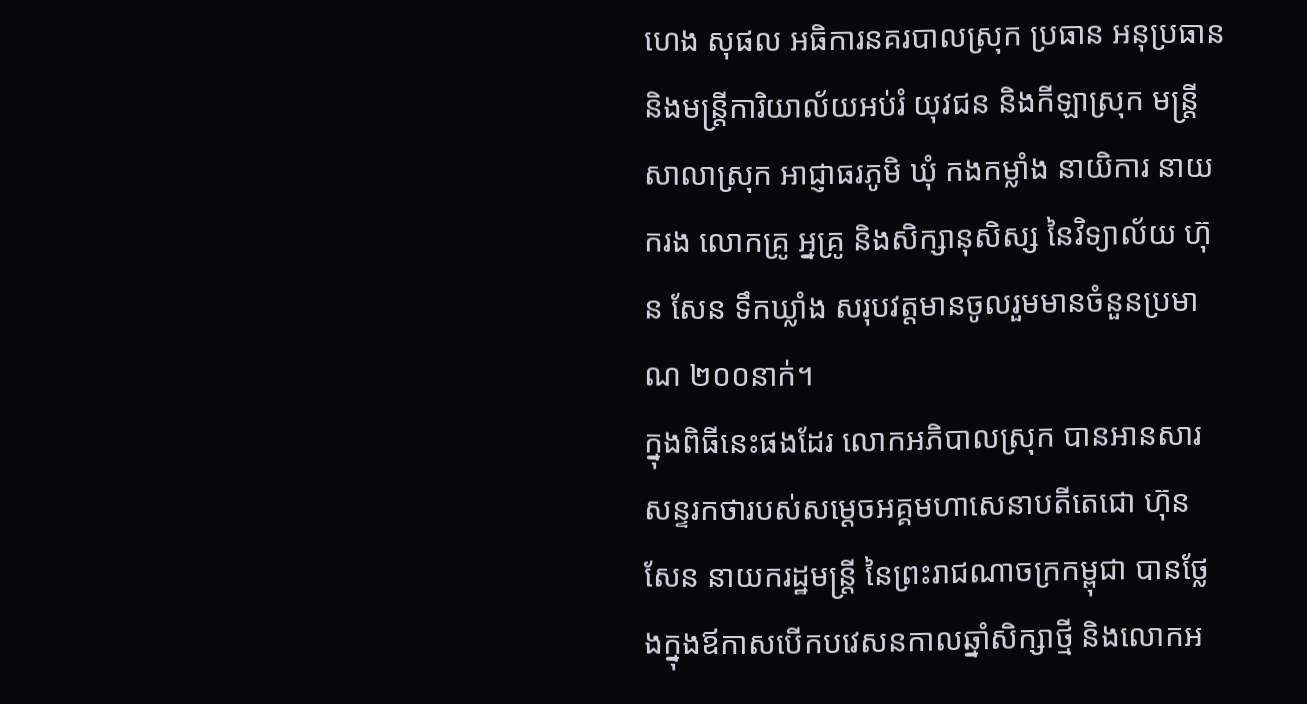ហេង សុផល អធិការនគរបាលស្រុក ប្រធាន អនុប្រធាន និងមន្ត្រីការិយាល័យអប់រំ យុវជន និងកីឡាស្រុក មន្រ្តីសាលាស្រុក អាជ្ញាធរភូមិ ឃុំ កងកម្លាំង នាយិការ នាយករង លោកគ្រូ អ្នគ្រូ និងសិក្សានុសិស្ស នៃវិទ្យាល័យ ហ៊ុន សែន ទឹកឃ្លាំង សរុបវត្តមានចូលរួមមានចំនួនប្រមាណ ២០០នាក់។
ក្នុងពិធីនេះផងដែរ លោកអភិបាលស្រុក បានអានសារសន្ទរកថារបស់សម្តេចអគ្គមហាសេនាបតីតេជោ ហ៊ុន សែន នាយករដ្ឋមន្ត្រី នៃព្រះរាជណាចក្រកម្ពុជា បានថ្លែងក្នុងឪកាសបេីកបវេសនកាលឆ្នាំសិក្សាថ្មី និងលោកអ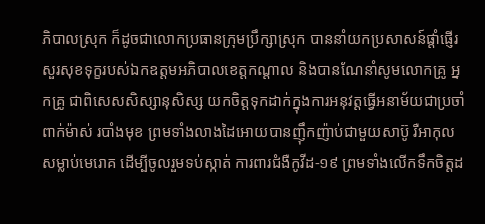ភិបាលស្រុក ក៏ដូចជាលោកប្រធានក្រុមប្រឹក្សាស្រុក បាននាំយកប្រសាសន៍ផ្តាំផ្ញេីរសួរសុខទុក្ខរបស់ឯកឧត្តមអភិបាលខេត្តកណ្តាល និងបានណែនាំសូមលោកគ្រូ អ្នកគ្រូ ជាពិសេសសិស្សានុសិស្ស យកចិត្តទុកដាក់ក្នុងការអនុវត្តធ្វេីអនាម័យជាប្រចាំ ពាក់ម៉ាស់ របាំងមុខ ព្រមទាំងលាងដៃអោយបានញ៉ឹកញ៉ាប់ជាមួយសាប៊ូ រឺអាកុលសម្លាប់មេរោគ ដេីម្បីចូលរួមទប់ស្កាត់ ការពារជំងឺកូវីដ-១៩ ព្រមទាំងលេីកទឹកចិត្តដ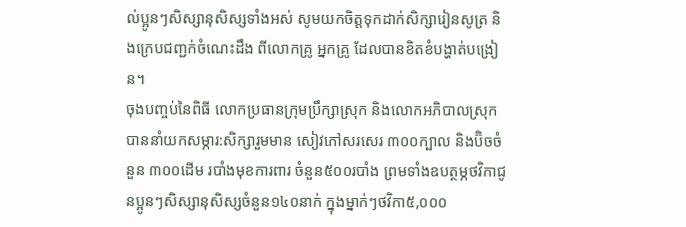ល់ប្អូនៗសិស្សានុសិស្សទាំងអស់ សូមយកចិត្តទុកដាក់សិក្សារៀនសូត្រ និងក្រេបជញ្ជក់ចំណេះដឹង ពីលោកគ្រូ អ្នកគ្រូ ដែលបានខិតខំបង្ហាត់បង្រៀន។
ចុងបញ្ចប់នៃពិធី លោកប្រធានក្រុមប្រឹក្សាស្រុក និងលោកអភិបាលស្រុក បាននាំយកសម្ភារ:សិក្សារួមមាន សៀវភៅសរសេរ ៣០០ក្បាល និងប៊ិចចំនួន ៣០០ដេីម របាំងមុខការពារ ចំនួន៥០០របាំង ព្រមទាំងឧបត្ថម្ភថវិកាជូនប្អូនៗសិស្សានុសិស្សចំនួន១៤០នាក់ ក្នុងម្នាក់ៗថវិកា៥,០០០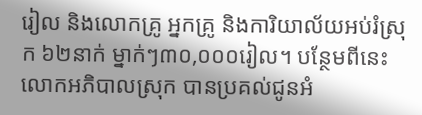រៀល និងលោកគ្រូ អ្នកគ្រូ និងការិយាល័យអប់រំស្រុក ៦២នាក់ ម្នាក់ៗ៣០,០០០រៀល។ បន្ថែមពីនេះលោកអភិបាលស្រុក បានប្រគល់ជូនអំ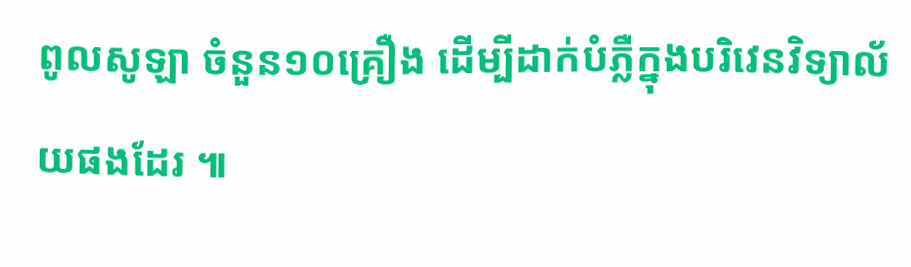ពូលសូឡា ចំនួន១០គ្រឿង ដេីម្បីដាក់បំភ្លឺក្នុងបរិវេនវិទ្យាល័យផងដែរ ៕